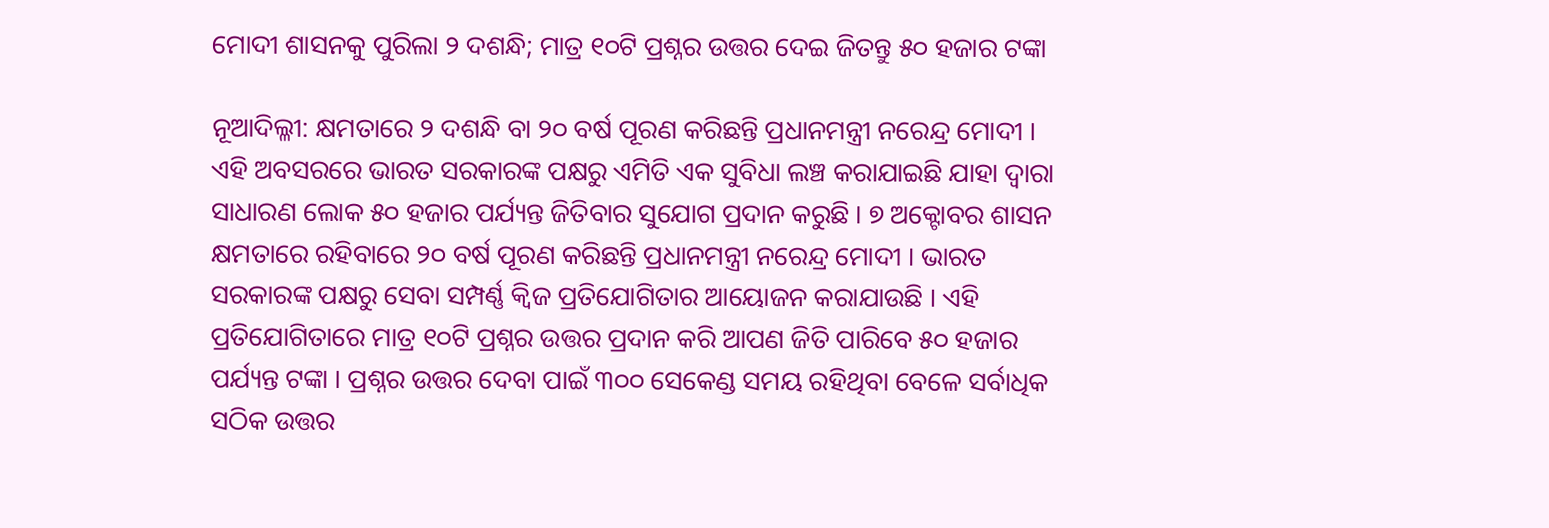ମୋଦୀ ଶାସନକୁ ପୁରିଲା ୨ ଦଶନ୍ଧି; ମାତ୍ର ୧୦ଟି ପ୍ରଶ୍ନର ଉତ୍ତର ଦେଇ ଜିତନ୍ତୁ ୫୦ ହଜାର ଟଙ୍କା

ନୂଆଦିଲ୍ଳୀ: କ୍ଷମତାରେ ୨ ଦଶନ୍ଧି ବା ୨୦ ବର୍ଷ ପୂରଣ କରିଛନ୍ତି ପ୍ରଧାନମନ୍ତ୍ରୀ ନରେନ୍ଦ୍ର ମୋଦୀ । ଏହି ଅବସରରେ ଭାରତ ସରକାରଙ୍କ ପକ୍ଷରୁ ଏମିତି ଏକ ସୁବିଧା ଲଞ୍ଚ କରାଯାଇଛି ଯାହା ଦ୍ୱାରା ସାଧାରଣ ଲୋକ ୫୦ ହଜାର ପର୍ଯ୍ୟନ୍ତ ଜିତିବାର ସୁଯୋଗ ପ୍ରଦାନ କରୁଛି । ୭ ଅକ୍ଟୋବର ଶାସନ କ୍ଷମତାରେ ରହିବାରେ ୨୦ ବର୍ଷ ପୂରଣ କରିଛନ୍ତି ପ୍ରଧାନମନ୍ତ୍ରୀ ନରେନ୍ଦ୍ର ମୋଦୀ । ଭାରତ ସରକାରଙ୍କ ପକ୍ଷରୁ ସେବା ସମ୍ପର୍ଣ୍ଣ କ୍ୱିଜ ପ୍ରତିଯୋଗିତାର ଆୟୋଜନ କରାଯାଉଛି । ଏହି ପ୍ରତିଯୋଗିତାରେ ମାତ୍ର ୧୦ଟି ପ୍ରଶ୍ନର ଉତ୍ତର ପ୍ରଦାନ କରି ଆପଣ ଜିତି ପାରିବେ ୫୦ ହଜାର ପର୍ଯ୍ୟନ୍ତ ଟଙ୍କା । ପ୍ରଶ୍ନର ଉତ୍ତର ଦେବା ପାଇଁ ୩୦୦ ସେକେଣ୍ଡ ସମୟ ରହିଥିବା ବେଳେ ସର୍ବାଧିକ ସଠିକ ଉତ୍ତର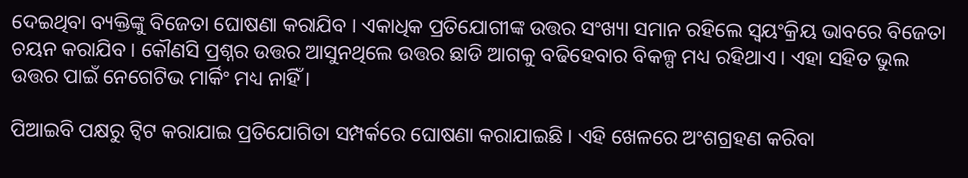ଦେଇଥିବା ବ୍ୟକ୍ତିଙ୍କୁ ବିଜେତା ଘୋଷଣା କରାଯିବ । ଏକାଧିକ ପ୍ରତିଯୋଗୀଙ୍କ ଉତ୍ତର ସଂଖ୍ୟା ସମାନ ରହିଲେ ସ୍ୱୟଂକ୍ରିୟ ଭାବରେ ବିଜେତା ଚୟନ କରାଯିବ । କୌଣସି ପ୍ରଶ୍ନର ଉତ୍ତର ଆସୁନଥିଲେ ଉତ୍ତର ଛାଡି ଆଗକୁ ବଢିହେବାର ବିକଳ୍ପ ମଧ୍ୟ ରହିଥାଏ । ଏହା ସହିତ ଭୁଲ ଉତ୍ତର ପାଇଁ ନେଗେଟିଭ ମାର୍କିଂ ମଧ୍ୟ ନାହିଁ ।

ପିଆଇବି ପକ୍ଷରୁ ଟ୍ୱିଟ କରାଯାଇ ପ୍ରତିଯୋଗିତା ସମ୍ପର୍କରେ ଘୋଷଣା କରାଯାଇଛି । ଏହି ଖେଳରେ ଅଂଶଗ୍ରହଣ କରିବା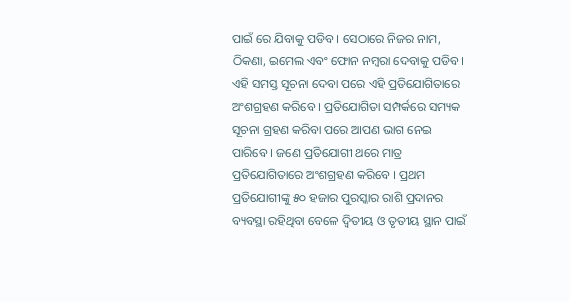ପାଇଁ ରେ ଯିବାକୁ ପଡିବ । ସେଠାରେ ନିଜର ନାମ, ଠିକଣା, ଇମେଲ ଏବଂ ଫୋନ ନମ୍ବରା ଦେବାକୁ ପଡିବ । ଏହି ସମସ୍ତ ସୂଚନା ଦେବା ପରେ ଏହି ପ୍ରତିଯୋଗିତାରେ ଅଂଶଗ୍ରହଣ କରିବେ । ପ୍ରତିଯୋଗିତା ସମ୍ପର୍କରେ ସମ୍ୟକ ସୂଚନା ଗ୍ରହଣ କରିବା ପରେ ଆପଣ ଭାଗ ନେଇ ପାରିବେ । ଜଣେ ପ୍ରତିଯୋଗୀ ଥରେ ମାତ୍ର ପ୍ରତିଯୋଗିତାରେ ଅଂଶଗ୍ରହଣ କରିବେ । ପ୍ରଥମ ପ୍ରତିଯୋଗୀଙ୍କୁ ୫୦ ହଜାର ପୁରସ୍କାର ରାଶି ପ୍ରଦାନର ବ୍ୟବସ୍ଥା ରହିଥିବା ବେଳେ ଦ୍ୱିତୀୟ ଓ ତୃତୀୟ ସ୍ଥାନ ପାଇଁ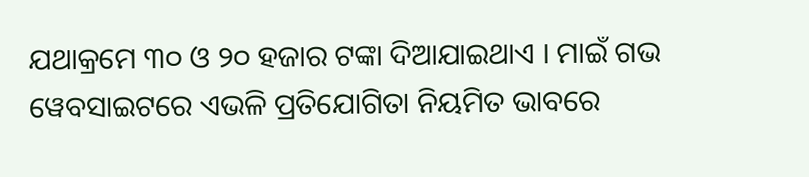ଯଥାକ୍ରମେ ୩୦ ଓ ୨୦ ହଜାର ଟଙ୍କା ଦିଆଯାଇଥାଏ । ମାଇଁ ଗଭ ୱେବସାଇଟରେ ଏଭଳି ପ୍ରତିଯୋଗିତା ନିୟମିତ ଭାବରେ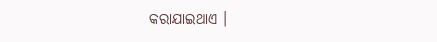କରାଯାଇଥାଏ ।